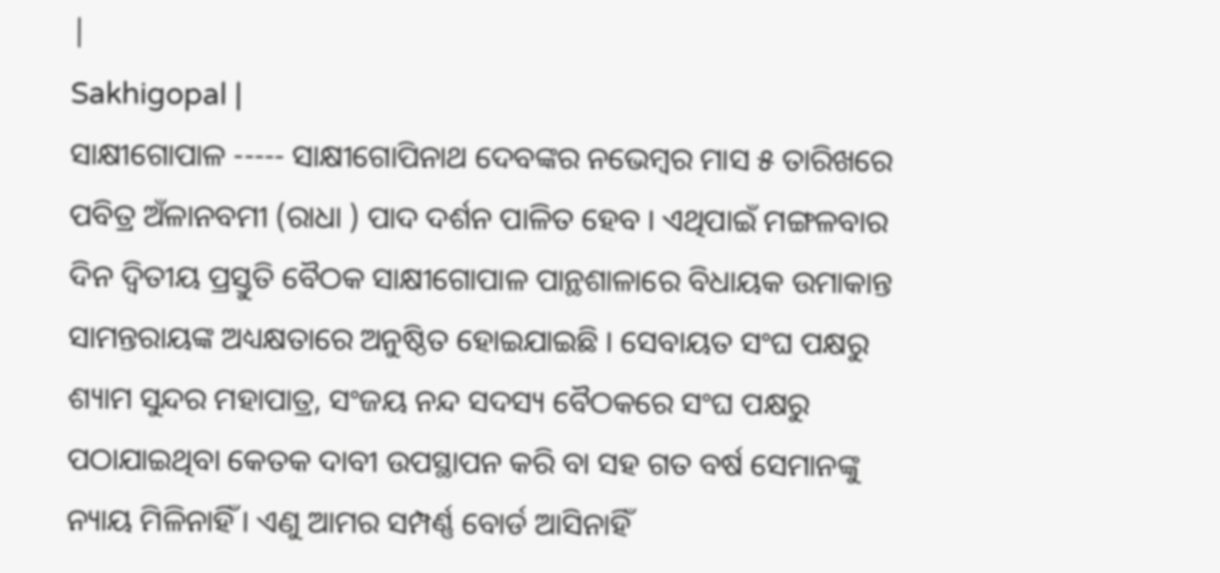|
Sakhigopal |
ସାକ୍ଷୀଗୋପାଳ ----- ସାକ୍ଷୀଗୋପିନାଥ ଦେବଙ୍କର ନଭେମ୍ବର ମାସ ୫ ତାରିଖରେ ପବିତ୍ର ଅଁଳାନବମୀ (ରାଧା ) ପାଦ ଦର୍ଶନ ପାଳିତ ହେବ । ଏଥିପାଇଁ ମଙ୍ଗଳବାର ଦିନ ଦ୍ୱିତୀୟ ପ୍ରସ୍ତୁତି ବୈଠକ ସାକ୍ଷୀଗୋପାଳ ପାନ୍ଥଶାଳାରେ ବିଧାୟକ ଉମାକାନ୍ତ ସାମନ୍ତରାୟଙ୍କ ଅଧ୍ୟକ୍ଷତାରେ ଅନୁଷ୍ଠିତ ହୋଇଯାଇଛି । ସେବାୟତ ସଂଘ ପକ୍ଷରୁ ଶ୍ୟାମ ସୁନ୍ଦର ମହାପାତ୍ର, ସଂଜୟ ନନ୍ଦ ସଦସ୍ୟ ବୈଠକରେ ସଂଘ ପକ୍ଷରୁ ପଠାଯାଇଥିବା କେତକ ଦାବୀ ଉପସ୍ଥାପନ କରି ବା ସହ ଗତ ବର୍ଷ ସେମାନଙ୍କୁ ନ୍ୟାୟ ମିଳିନାହିଁ । ଏଣୁ ଆମର ସମ୍ପର୍ଣ୍ଣ ବୋର୍ଡ ଆସିନାହିଁ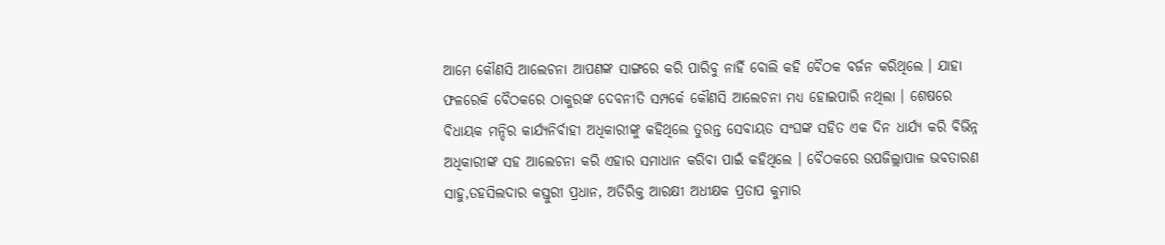ଆମେ କୌଣସି ଆଲେଚନା ଆପଣଙ୍କ ସାଙ୍ଗରେ କରି ପାରିବୁ ନାହିଁ ବୋଲି କହି ବୈଠକ ବର୍ଜନ କରିଥିଲେ । ଯାହା ଫଳରେକି ବୈଠକରେ ଠାକୁରଙ୍କ ଦେବନୀତି ସମ୍ପର୍କେ କୌଣସି ଆଲେଚନା ମଧ୍ୟ ହୋଇପାରି ନଥିଲା । ଶେଷରେ ବିଧାୟକ ମନ୍ଦିର କାର୍ଯ୍ୟନିର୍ବାହୀ ଅଧିକାରୀଙ୍କୁ କହିଥିଲେ ତୁରନ୍ତ ସେବାୟତ ସଂଘଙ୍କ ସହିତ ଏକ ଦିନ ଧାର୍ଯ୍ୟ କରି ବିଭିନ୍ନ ଅଧିକାରୀଙ୍କ ସହ ଆଲେଚନା କରି ଏହାର ସମାଧାନ କରିବା ପାଇଁ କହିଥିଲେ । ବୈଠକରେ ଉପଜିଲ୍ଲାପାଳ ଭବତାରଣ ସାହୁ,ତହସିଲଦାର କସ୍ତୁରୀ ପ୍ରଧାନ, ଅତିରିକ୍ତ ଆରକ୍ଷୀ ଅଧୀକ୍ଷକ ପ୍ରତାପ କୁମାର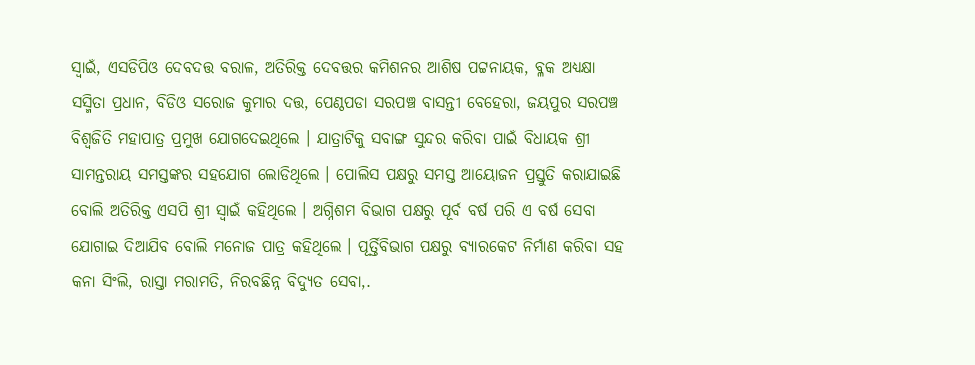ସ୍ୱାଇଁ, ଏସଡିପିଓ ଦେବଦତ୍ତ ବରାଳ, ଅତିରିକ୍ତ ଦେବତ୍ତର କମିଶନର ଆଶିଷ ପଟ୍ଟନାୟକ, ବ୍ଳକ ଅଧ୍ୟକ୍ଷା ସସ୍ମିତା ପ୍ରଧାନ, ବିଡିଓ ସରୋଜ କୁମାର ଦତ୍ତ, ପେଣ୍ଠପଡା ସରପଞ୍ଚ ବାସନ୍ତୀ ବେହେରା, ଜୟପୁର ସରପଞ୍ଚ ବିଶ୍ୱଜିତି ମହାପାତ୍ର ପ୍ରମୁଖ ଯୋଗଦେଇଥିଲେ । ଯାତ୍ରାଟିକୁ ସବାଙ୍ଗ ସୁନ୍ଦର କରିବା ପାଇଁ ବିଧାୟକ ଶ୍ରୀ ସାମନ୍ତରାୟ ସମସ୍ତଙ୍କର ସହଯୋଗ ଲୋଡିଥିଲେ । ପୋଲିସ ପକ୍ଷରୁ ସମସ୍ତ ଆୟୋଜନ ପ୍ରସ୍ତୁତି କରାଯାଇଛି ବୋଲି ଅତିରିକ୍ତ ଏସପି ଶ୍ରୀ ସ୍ୱାଇଁ କହିଥିଲେ । ଅଗ୍ନିଶମ ବିଭାଗ ପକ୍ଷରୁ ପୂର୍ବ ବର୍ଷ ପରି ଏ ବର୍ଷ ସେବା ଯୋଗାଇ ଦିଆଯିବ ବୋଲି ମନୋଜ ପାତ୍ର କହିଥିଲେ । ପୂର୍ତ୍ତିବିଭାଗ ପକ୍ଷରୁ ବ୍ୟାରକେଟ ନିର୍ମାଣ କରିବା ସହ କନା ସିଂଲି, ରାସ୍ତା ମରାମତି, ନିରବଛିନ୍ନ ବିଦ୍ୟୁତ ସେବା,.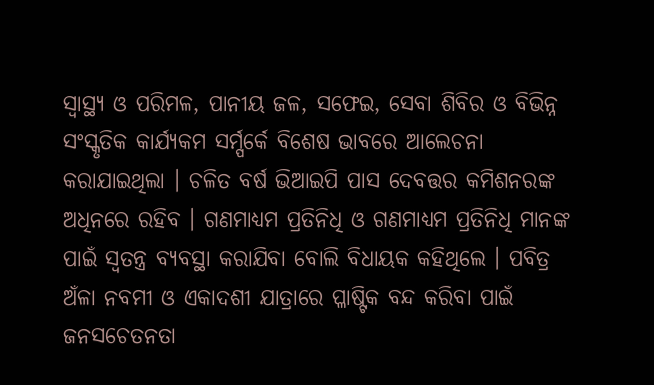ସ୍ୱାସ୍ଥ୍ୟ ଓ ପରିମଳ, ପାନୀୟ ଜଳ, ସଫେଇ, ସେବା ଶିବିର ଓ ବିଭିନ୍ନ ସଂସ୍କୃତିକ କାର୍ଯ୍ୟକମ ସର୍ମ୍ପର୍କେ ବିଶେଷ ଭାବରେ ଆଲେଚନା କରାଯାଇଥିଲା । ଚଳିତ ବର୍ଷ ଭିଆଇପି ପାସ ଦେବତ୍ତର କମିଶନରଙ୍କ ଅଧିନରେ ରହିବ । ଗଣମାଧ୍ୟମ ପ୍ରତିନିଧି ଓ ଗଣମାଧ୍ୟମ ପ୍ରତିନିଧି ମାନଙ୍କ ପାଇଁ ସ୍ୱତନ୍ତ୍ର ବ୍ୟବସ୍ଥା କରାଯିବା ବୋଲି ବିଧାୟକ କହିଥିଲେ । ପବିତ୍ର ଅଁଳା ନବମୀ ଓ ଏକାଦଶୀ ଯାତ୍ରାରେ ପ୍ଳାଷ୍ଟିକ ବନ୍ଦ କରିବା ପାଇଁ ଜନସଚେତନତା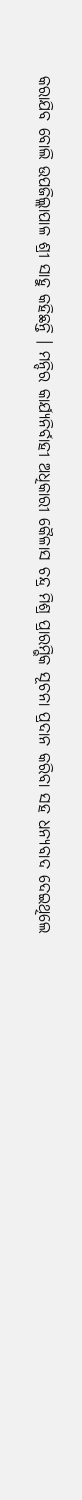କରାଯିବ ବୋଲି ଉପଜିଲ୍ଲାପାଳ ଶ୍ରୀ ସାହୁ କହିଛନ୍ତି । ମନ୍ଦିର କାର୍ଯ୍ୟନିର୍ବାହୀ ଅଧିକାରୀ କୈଳାସ ଚନ୍ଦ୍ର ମିଶ୍ର ପ୍ରାରମ୍ଭିକ ସୂଚନା ପ୍ରଦାନ କରିବା ସହ ଧନ୍ୟବାଦ ଦେଇଥିଲେ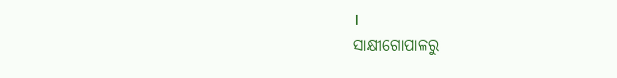।
ସାକ୍ଷୀଗୋପାଳରୁ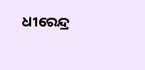ଧୀରେନ୍ଦ୍ର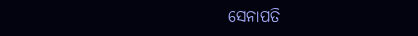ସେନାପତି